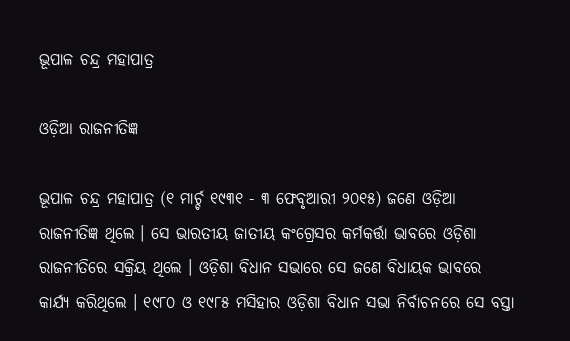ଭୂପାଳ ଚନ୍ଦ୍ର ମହାପାତ୍ର

ଓଡ଼ିଆ ରାଜନୀତିଜ୍ଞ

ଭୂପାଳ ଚନ୍ଦ୍ର ମହାପାତ୍ର (୧ ମାର୍ଚ୍ଚ ୧୯୩୧ - ୩ ଫେବୃଆରୀ ୨୦୧୫) ଜଣେ ଓଡ଼ିଆ ରାଜନୀତିଜ୍ଞ ଥିଲେ । ସେ ଭାରତୀୟ ଜାତୀୟ କଂଗ୍ରେସର କର୍ମକର୍ତ୍ତା ଭାବରେ ଓଡ଼ିଶା ରାଜନୀତିରେ ସକ୍ରିୟ ଥିଲେ । ଓଡ଼ିଶା ବିଧାନ ସଭାରେ ସେ ଜଣେ ବିଧାୟକ ଭାବରେ କାର୍ଯ୍ୟ କରିଥିଲେ । ୧୯୮୦ ଓ ୧୯୮୫ ମସିହାର ଓଡ଼ିଶା ବିଧାନ ସଭା ନିର୍ବାଚନରେ ସେ ବସ୍ତା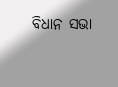ବିଧାନ ସଭା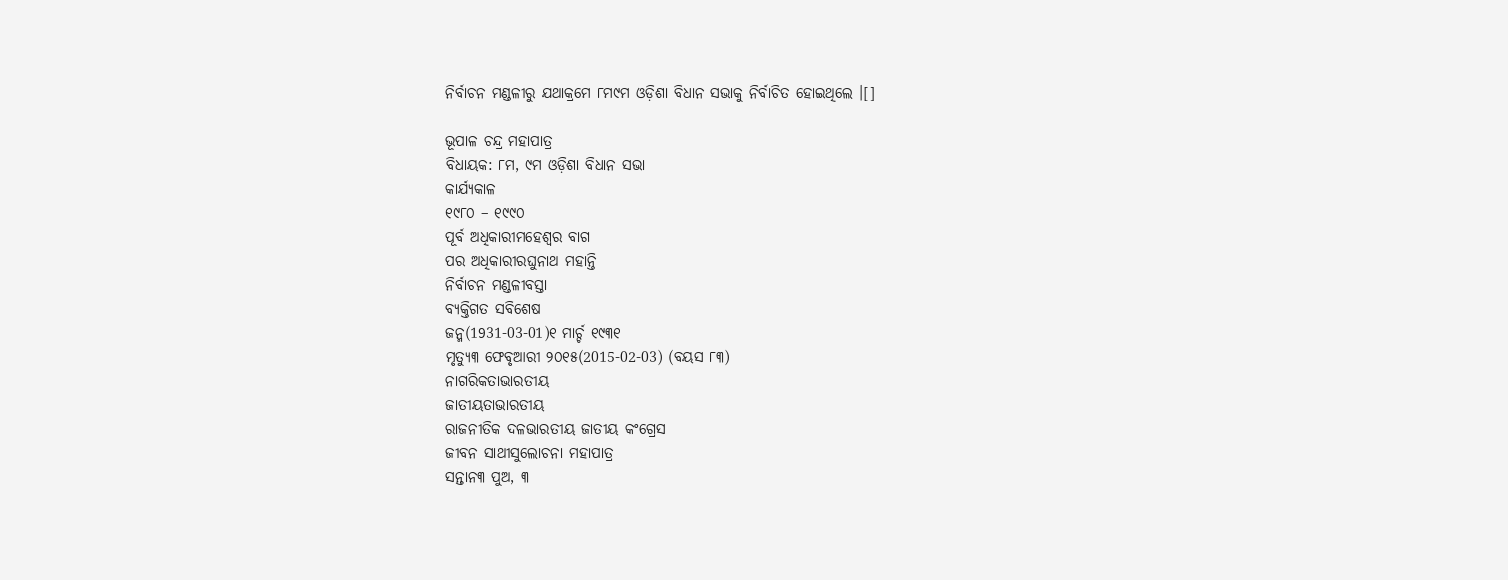ନିର୍ବାଚନ ମଣ୍ଡଳୀରୁ ଯଥାକ୍ରମେ ୮ମ୯ମ ଓଡ଼ିଶା ବିଧାନ ସଭାକୁ ନିର୍ବାଚିତ ହୋଇଥିଲେ ।[]

ଭୂପାଳ ଚନ୍ଦ୍ର ମହାପାତ୍ର
ବିଧାୟକ: ୮ମ, ୯ମ ଓଡ଼ିଶା ବିଧାନ ସଭା
କାର୍ଯ୍ୟକାଳ
୧୯୮୦ – ୧୯୯୦
ପୂର୍ବ ଅଧିକାରୀମହେଶ୍ୱର ବାଗ
ପର ଅଧିକାରୀରଘୁନାଥ ମହାନ୍ତି
ନିର୍ବାଚନ ମଣ୍ଡଳୀବସ୍ତା
ବ୍ୟକ୍ତିଗତ ସବିଶେଷ
ଜନ୍ମ(1931-03-01)୧ ମାର୍ଚ୍ଚ ୧୯୩୧
ମୃତ୍ୟୁ୩ ଫେବୃଆରୀ ୨୦୧୫(2015-02-03) (ବୟସ ୮୩)
ନାଗରିକତାଭାରତୀୟ
ଜାତୀୟତାଭାରତୀୟ
ରାଜନୀତିକ ଦଳଭାରତୀୟ ଜାତୀୟ କଂଗ୍ରେସ
ଜୀବନ ସାଥୀସୁଲୋଚନା ମହାପାତ୍ର
ସନ୍ତାନ୩ ପୁଅ, ୩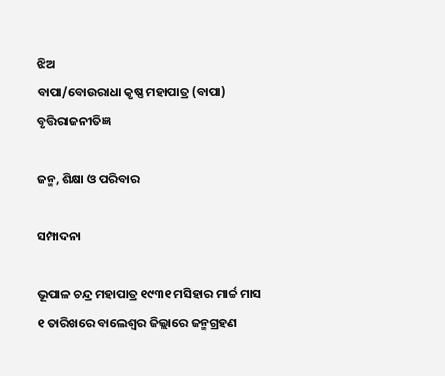ଝିଅ
ବାପା/ବୋଉରାଧା କୃଷ୍ଣ ମହାପାତ୍ର (ବାପା)
ବୃତ୍ତିରାଜନୀତିଜ୍ଞ

ଜନ୍ମ, ଶିକ୍ଷା ଓ ପରିବାର

ସମ୍ପାଦନା

ଭୂପାଳ ଚନ୍ଦ୍ର ମହାପାତ୍ର ୧୯୩୧ ମସିହାର ମାର୍ଚ୍ଚ ମାସ ୧ ତାରିଖରେ ବାଲେଶ୍ୱର ଜିଲ୍ଲାରେ ଜନ୍ମଗ୍ରହଣ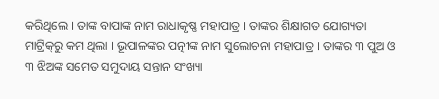କରିଥିଲେ । ତାଙ୍କ ବାପାଙ୍କ ନାମ ରାଧାକୃଷ୍ଣ ମହାପାତ୍ର । ତାଙ୍କର ଶିକ୍ଷାଗତ ଯୋଗ୍ୟତା ମାଟ୍ରିକ୍‌ରୁ କମ ଥିଲା । ଭୂପାଳଙ୍କର ପତ୍ନୀଙ୍କ ନାମ ସୁଲୋଚନା ମହାପାତ୍ର । ତାଙ୍କର ୩ ପୁଅ ଓ ୩ ଝିଅଙ୍କ ସମେତ ସମୁଦାୟ ସନ୍ତାନ ସଂଖ୍ୟା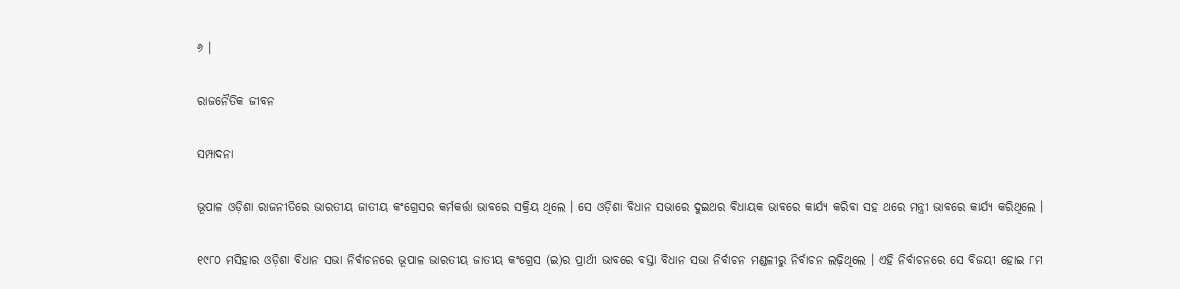୬ ।

ରାଜନୈତିକ ଜୀବନ

ସମ୍ପାଦନା

ଭୂପାଳ ଓଡ଼ିଶା ରାଜନୀତିରେ ଭାରତୀୟ ଜାତୀୟ କଂଗ୍ରେସର କର୍ମକର୍ତ୍ତା ଭାବରେ ସକ୍ରିୟ ଥିଲେ । ସେ ଓଡ଼ିଶା ବିଧାନ ସଭାରେ ଦୁଇଥର ବିଧାୟକ ଭାବରେ କାର୍ଯ୍ୟ କରିବା ସହ ଥରେ ମନ୍ତ୍ରୀ ଭାବରେ କାର୍ଯ୍ୟ କରିଥିଲେ ।

୧୯୮୦ ମସିହାର ଓଡ଼ିଶା ବିଧାନ ସଭା ନିର୍ବାଚନରେ ଭୂପାଳ ଭାରତୀୟ ଜାତୀୟ କଂଗ୍ରେସ (ଇ)ର ପ୍ରାର୍ଥୀ ଭାବରେ ବସ୍ତା ବିଧାନ ସଭା ନିର୍ବାଚନ ମଣ୍ଡଳୀରୁ ନିର୍ବାଚନ ଲଢ଼ିଥିଲେ । ଏହି ନିର୍ବାଚନରେ ସେ ବିଜୟୀ ହୋଇ ୮ମ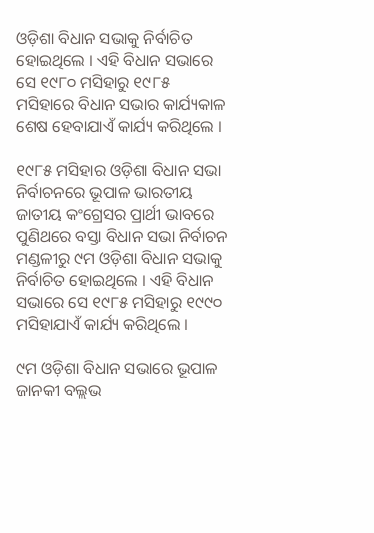ଓଡ଼ିଶା ବିଧାନ ସଭାକୁ ନିର୍ବାଚିତ ହୋଇଥିଲେ । ଏହି ବିଧାନ ସଭାରେ ସେ ୧୯୮୦ ମସିହାରୁ ୧୯୮୫ ମସିହାରେ ବିଧାନ ସଭାର କାର୍ଯ୍ୟକାଳ ଶେଷ ହେବାଯାଏଁ କାର୍ଯ୍ୟ କରିଥିଲେ ।

୧୯୮୫ ମସିହାର ଓଡ଼ିଶା ବିଧାନ ସଭା ନିର୍ବାଚନରେ ଭୂପାଳ ଭାରତୀୟ ଜାତୀୟ କଂଗ୍ରେସର ପ୍ରାର୍ଥୀ ଭାବରେ ପୁଣିଥରେ ବସ୍ତା ବିଧାନ ସଭା ନିର୍ବାଚନ ମଣ୍ଡଳୀରୁ ୯ମ ଓଡ଼ିଶା ବିଧାନ ସଭାକୁ ନିର୍ବାଚିତ ହୋଇଥିଲେ । ଏହି ବିଧାନ ସଭାରେ ସେ ୧୯୮୫ ମସିହାରୁ ୧୯୯୦ ମସିହାଯାଏଁ କାର୍ଯ୍ୟ କରିଥିଲେ ।

୯ମ ଓଡ଼ିଶା ବିଧାନ ସଭାରେ ଭୂପାଳ ଜାନକୀ ବଲ୍ଲଭ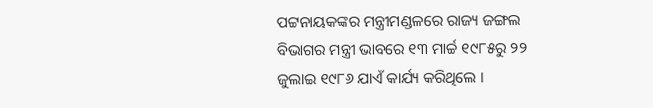ପଟ୍ଟନାୟକଙ୍କର ମନ୍ତ୍ରୀମଣ୍ଡଳରେ ରାଜ୍ୟ ଜଙ୍ଗଲ ବିଭାଗର ମନ୍ତ୍ରୀ ଭାବରେ ୧୩ ମାର୍ଚ୍ଚ ୧୯୮୫ରୁ ୨୨ ଜୁଲାଇ ୧୯୮୬ ଯାଏଁ କାର୍ଯ୍ୟ କରିଥିଲେ ।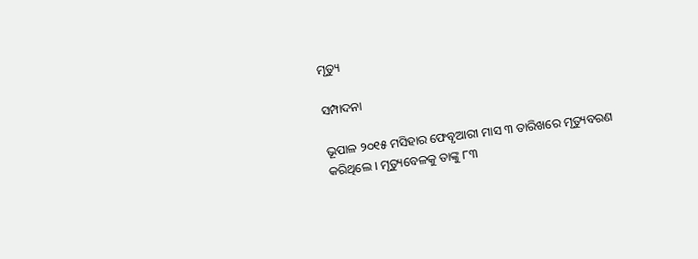ମୃତ୍ୟୁ

ସମ୍ପାଦନା

ଭୂପାଳ ୨୦୧୫ ମସିହାର ଫେବୃଆରୀ ମାସ ୩ ତାରିଖରେ ମୃତ୍ୟୁବରଣ କରିଥିଲେ । ମୃତ୍ୟୁବେଳକୁ ତାଙ୍କୁ ୮୩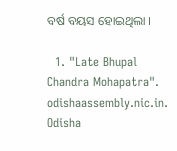ବର୍ଷ ବୟସ ହୋଇଥିଲା ।

  1. "Late Bhupal Chandra Mohapatra". odishaassembly.nic.in. Odisha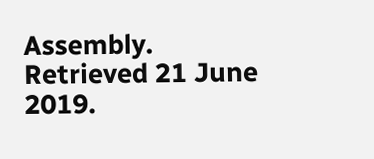Assembly. Retrieved 21 June 2019.